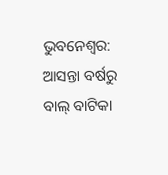ଭୁବନେଶ୍ୱର: ଆସନ୍ତା ବର୍ଷରୁ ବାଲ୍ ବାଟିକା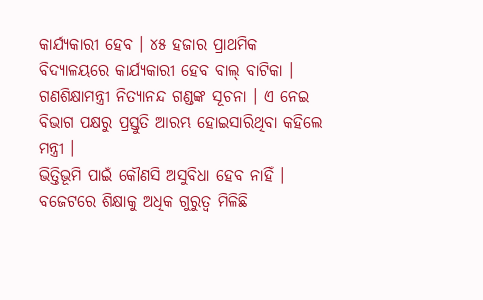କାର୍ଯ୍ୟକାରୀ ହେବ । ୪୫ ହଜାର ପ୍ରାଥମିକ ବିଦ୍ୟାଳୟରେ କାର୍ଯ୍ୟକାରୀ ହେବ ବାଲ୍ ବାଟିକା ।
ଗଣଶିକ୍ଷାମନ୍ତ୍ରୀ ନିତ୍ୟାନନ୍ଦ ଗଣ୍ଡଙ୍କ ସୂଚନା । ଏ ନେଇ ବିଭାଗ ପକ୍ଷରୁ ପ୍ରସ୍ତୁତି ଆରମ୍ଭ ହୋଇସାରିଥିବା କହିଲେ ମନ୍ତ୍ରୀ ।
ଭିତ୍ତିଭୂମି ପାଇଁ କୌଣସି ଅସୁବିଧା ହେବ ନାହିଁ । ବଜେଟରେ ଶିକ୍ଷାକୁ ଅଧିକ ଗୁରୁତ୍ୱ ମିଳିଛି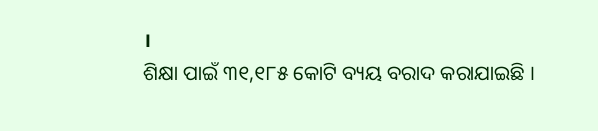।
ଶିକ୍ଷା ପାଇଁ ୩୧,୧୮୫ କୋଟି ବ୍ୟୟ ବରାଦ କରାଯାଇଛି ।